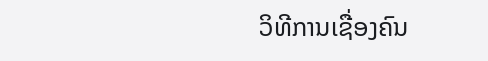ວິທີການເຊື່ອງຄົນ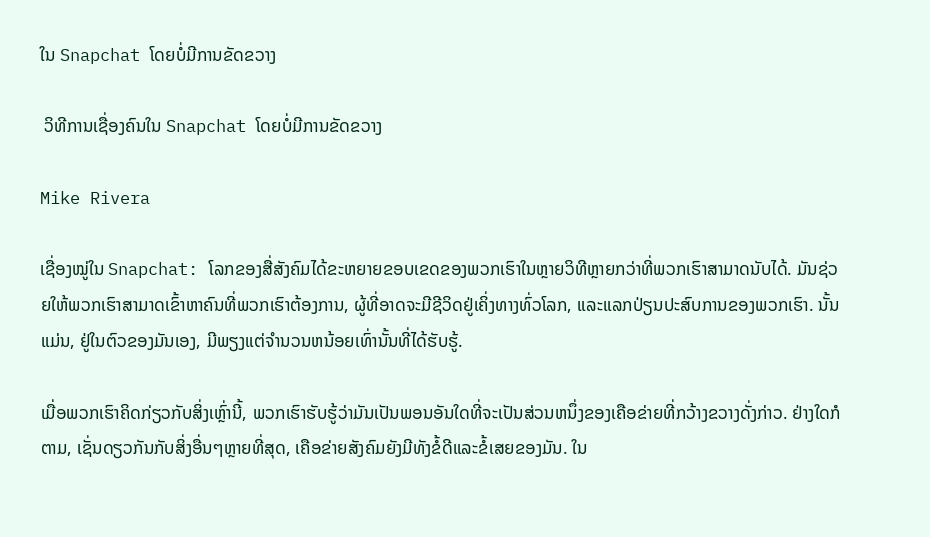ໃນ Snapchat ໂດຍບໍ່ມີການຂັດຂວາງ

 ວິທີການເຊື່ອງຄົນໃນ Snapchat ໂດຍບໍ່ມີການຂັດຂວາງ

Mike Rivera

ເຊື່ອງໝູ່ໃນ Snapchat: ໂລກຂອງສື່ສັງຄົມໄດ້ຂະຫຍາຍຂອບເຂດຂອງພວກເຮົາໃນຫຼາຍວິທີຫຼາຍກວ່າທີ່ພວກເຮົາສາມາດນັບໄດ້. ມັນຊ່ວຍໃຫ້ພວກເຮົາສາມາດເຂົ້າຫາຄົນທີ່ພວກເຮົາຕ້ອງການ, ຜູ້ທີ່ອາດຈະມີຊີວິດຢູ່ເຄິ່ງທາງທົ່ວໂລກ, ແລະແລກປ່ຽນປະສົບການຂອງພວກເຮົາ. ນັ້ນແມ່ນ, ຢູ່ໃນຕົວຂອງມັນເອງ, ມີພຽງແຕ່ຈໍານວນຫນ້ອຍເທົ່ານັ້ນທີ່ໄດ້ຮັບຮູ້.

ເມື່ອພວກເຮົາຄິດກ່ຽວກັບສິ່ງເຫຼົ່ານີ້, ພວກເຮົາຮັບຮູ້ວ່າມັນເປັນພອນອັນໃດທີ່ຈະເປັນສ່ວນຫນຶ່ງຂອງເຄືອຂ່າຍທີ່ກວ້າງຂວາງດັ່ງກ່າວ. ຢ່າງໃດກໍຕາມ, ເຊັ່ນດຽວກັນກັບສິ່ງອື່ນໆຫຼາຍທີ່ສຸດ, ເຄືອຂ່າຍສັງຄົມຍັງມີທັງຂໍ້ດີແລະຂໍ້ເສຍຂອງມັນ. ໃນ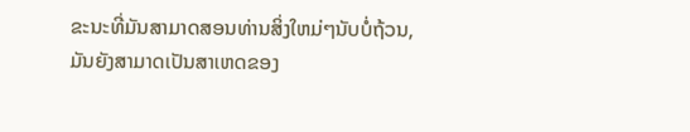ຂະນະທີ່ມັນສາມາດສອນທ່ານສິ່ງໃຫມ່ໆນັບບໍ່ຖ້ວນ, ມັນຍັງສາມາດເປັນສາເຫດຂອງ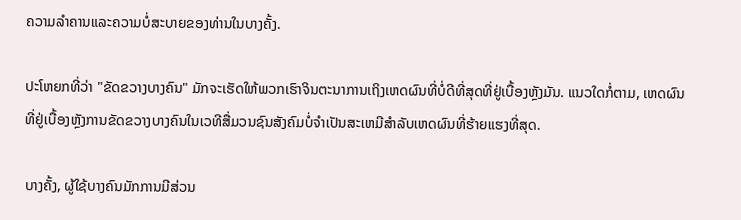ຄວາມລໍາຄານແລະຄວາມບໍ່ສະບາຍຂອງທ່ານໃນບາງຄັ້ງ.

ປະໂຫຍກທີ່ວ່າ "ຂັດຂວາງບາງຄົນ" ມັກຈະເຮັດໃຫ້ພວກເຮົາຈິນຕະນາການເຖິງເຫດຜົນທີ່ບໍ່ດີທີ່ສຸດທີ່ຢູ່ເບື້ອງຫຼັງມັນ. ແນວໃດກໍ່ຕາມ, ເຫດຜົນທີ່ຢູ່ເບື້ອງຫຼັງການຂັດຂວາງບາງຄົນໃນເວທີສື່ມວນຊົນສັງຄົມບໍ່ຈໍາເປັນສະເຫມີສໍາລັບເຫດຜົນທີ່ຮ້າຍແຮງທີ່ສຸດ.

ບາງຄັ້ງ, ຜູ້ໃຊ້ບາງຄົນມັກການມີສ່ວນ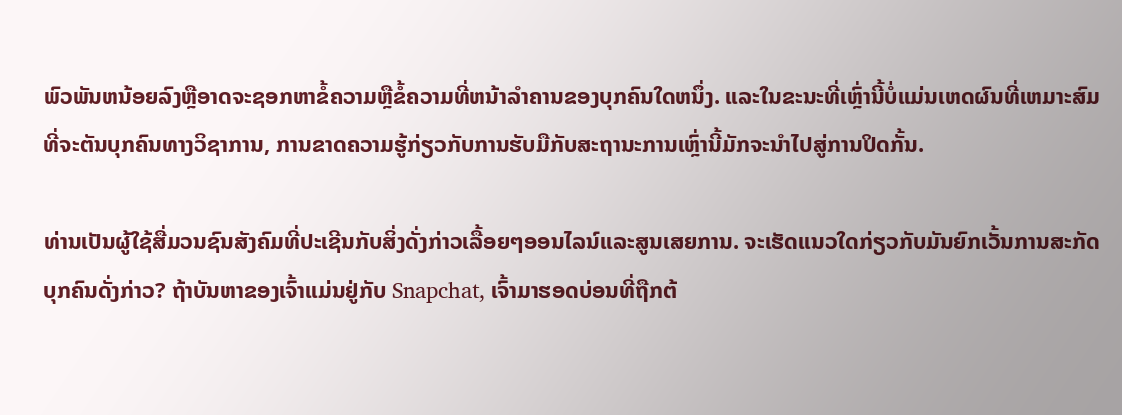ພົວພັນຫນ້ອຍລົງຫຼືອາດຈະຊອກຫາຂໍ້ຄວາມຫຼືຂໍ້ຄວາມທີ່ຫນ້າລໍາຄານຂອງບຸກຄົນໃດຫນຶ່ງ. ແລະໃນຂະນະທີ່ເຫຼົ່ານີ້ບໍ່ແມ່ນເຫດຜົນທີ່ເຫມາະສົມທີ່ຈະຕັນບຸກຄົນທາງວິຊາການ, ການຂາດຄວາມຮູ້ກ່ຽວກັບການຮັບມືກັບສະຖານະການເຫຼົ່ານີ້ມັກຈະນໍາໄປສູ່ການປິດກັ້ນ.

ທ່ານເປັນຜູ້ໃຊ້ສື່ມວນຊົນສັງຄົມທີ່ປະເຊີນກັບສິ່ງດັ່ງກ່າວເລື້ອຍໆອອນໄລນ໌ແລະສູນເສຍການ. ຈະເຮັດແນວໃດກ່ຽວກັບມັນຍົກເວັ້ນການສະກັດບຸກຄົນດັ່ງກ່າວ? ຖ້າບັນຫາຂອງເຈົ້າແມ່ນຢູ່ກັບ Snapchat, ເຈົ້າມາຮອດບ່ອນທີ່ຖືກຕ້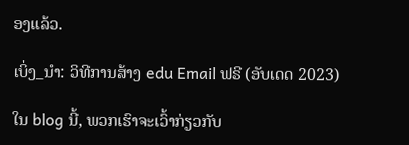ອງແລ້ວ.

ເບິ່ງ_ນຳ: ວິທີການສ້າງ edu Email ຟຣີ (ອັບເດດ 2023)

ໃນ blog ນີ້, ພວກເຮົາຈະເວົ້າກ່ຽວກັບ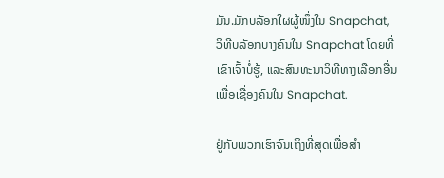ມັນ.ມັກບລັອກໃຜຜູ້ໜຶ່ງໃນ Snapchat, ວິທີບລັອກບາງຄົນໃນ Snapchat ໂດຍທີ່ເຂົາເຈົ້າບໍ່ຮູ້, ແລະສົນທະນາວິທີທາງເລືອກອື່ນເພື່ອເຊື່ອງຄົນໃນ Snapchat.

ຢູ່ກັບພວກເຮົາຈົນເຖິງທີ່ສຸດເພື່ອສຳ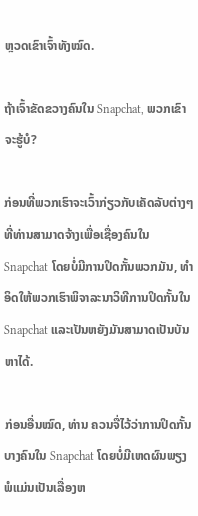ຫຼວດເຂົາເຈົ້າທັງໝົດ.

ຖ້າເຈົ້າຂັດຂວາງຄົນໃນ Snapchat, ພວກເຂົາຈະຮູ້ບໍ?

ກ່ອນທີ່ພວກເຮົາຈະເວົ້າກ່ຽວກັບເຄັດລັບຕ່າງໆທີ່ທ່ານສາມາດຈ້າງເພື່ອເຊື່ອງຄົນໃນ Snapchat ໂດຍບໍ່ມີການປິດກັ້ນພວກມັນ, ທໍາອິດໃຫ້ພວກເຮົາພິຈາລະນາວິທີການປິດກັ້ນໃນ Snapchat ແລະເປັນຫຍັງມັນສາມາດເປັນບັນຫາໄດ້.

ກ່ອນອື່ນໝົດ, ທ່ານ ຄວນຈື່ໄວ້ວ່າການປິດກັ້ນບາງຄົນໃນ Snapchat ໂດຍບໍ່ມີເຫດຜົນພຽງພໍແມ່ນເປັນເລື່ອງຫ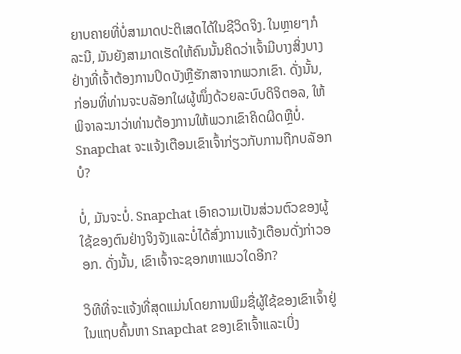ຍາບຄາຍທີ່ບໍ່ສາມາດປະຕິເສດໄດ້ໃນຊີວິດຈິງ. ໃນຫຼາຍໆກໍລະນີ, ມັນຍັງສາມາດເຮັດໃຫ້ຄົນນັ້ນຄິດວ່າເຈົ້າມີບາງສິ່ງບາງຢ່າງທີ່ເຈົ້າຕ້ອງການປິດບັງຫຼືຮັກສາຈາກພວກເຂົາ. ດັ່ງນັ້ນ, ກ່ອນທີ່ທ່ານຈະບລັອກໃຜຜູ້ໜຶ່ງດ້ວຍລະບົບດິຈິຕອລ, ໃຫ້ພິຈາລະນາວ່າທ່ານຕ້ອງການໃຫ້ພວກເຂົາຄິດຜິດຫຼືບໍ່. Snapchat ຈະແຈ້ງເຕືອນເຂົາເຈົ້າກ່ຽວກັບການຖືກບລັອກບໍ?

ບໍ່, ມັນຈະບໍ່. Snapchat ເອົາຄວາມເປັນສ່ວນຕົວຂອງຜູ້ໃຊ້ຂອງຕົນຢ່າງຈິງຈັງແລະບໍ່ໄດ້ສົ່ງການແຈ້ງເຕືອນດັ່ງກ່າວອອກ. ດັ່ງນັ້ນ, ເຂົາເຈົ້າຈະຊອກຫາແນວໃດອີກ?

ວິທີທີ່ຈະແຈ້ງທີ່ສຸດແມ່ນໂດຍການພິມຊື່ຜູ້ໃຊ້ຂອງເຂົາເຈົ້າຢູ່ໃນແຖບຄົ້ນຫາ Snapchat ຂອງເຂົາເຈົ້າແລະເບິ່ງ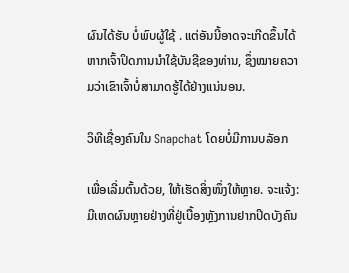ຜົນໄດ້ຮັບ ບໍ່ພົບຜູ້ໃຊ້ . ແຕ່ອັນນີ້ອາດຈະເກີດຂຶ້ນໄດ້ຫາກເຈົ້າປິດການນຳໃຊ້ບັນຊີຂອງທ່ານ, ຊຶ່ງໝາຍຄວາມວ່າເຂົາເຈົ້າບໍ່ສາມາດຮູ້ໄດ້ຢ່າງແນ່ນອນ.

ວິທີເຊື່ອງຄົນໃນ Snapchat ໂດຍບໍ່ມີການບລັອກ

ເພື່ອເລີ່ມຕົ້ນດ້ວຍ, ໃຫ້ເຮັດສິ່ງໜຶ່ງໃຫ້ຫຼາຍ. ຈະແຈ້ງ:ມີເຫດຜົນຫຼາຍຢ່າງທີ່ຢູ່ເບື້ອງຫຼັງການຢາກປິດບັງຄົນ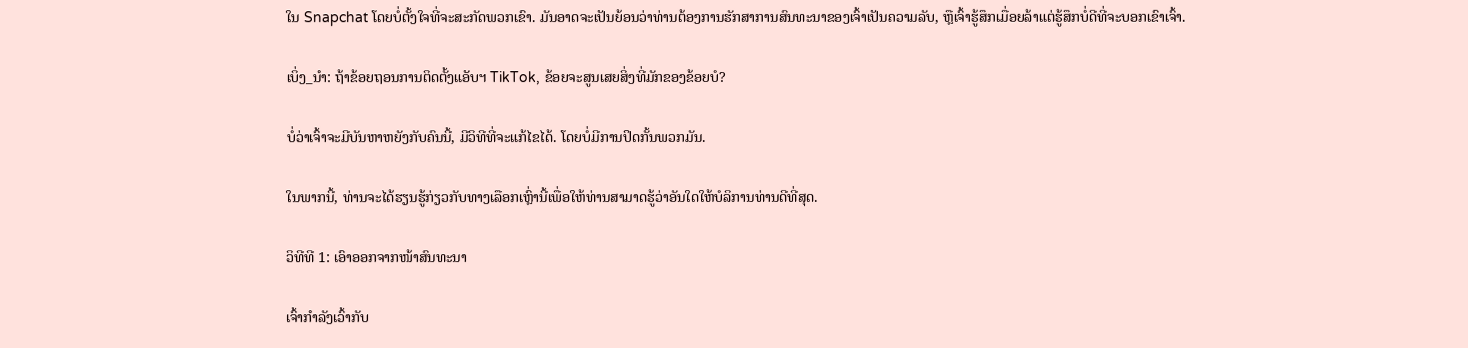ໃນ Snapchat ໂດຍບໍ່ຕັ້ງໃຈທີ່ຈະສະກັດພວກເຂົາ. ມັນອາດຈະເປັນຍ້ອນວ່າທ່ານຕ້ອງການຮັກສາການສົນທະນາຂອງເຈົ້າເປັນຄວາມລັບ, ຫຼືເຈົ້າຮູ້ສຶກເມື່ອຍລ້າແຕ່ຮູ້ສຶກບໍ່ດີທີ່ຈະບອກເຂົາເຈົ້າ.

ເບິ່ງ_ນຳ: ຖ້າຂ້ອຍຖອນການຕິດຕັ້ງແອັບຯ TikTok, ຂ້ອຍຈະສູນເສຍສິ່ງທີ່ມັກຂອງຂ້ອຍບໍ?

ບໍ່ວ່າເຈົ້າຈະມີບັນຫາຫຍັງກັບຄົນນີ້, ມີວິທີທີ່ຈະແກ້ໄຂໄດ້. ໂດຍບໍ່ມີການປິດກັ້ນພວກມັນ.

ໃນພາກນີ້, ທ່ານຈະໄດ້ຮຽນຮູ້ກ່ຽວກັບທາງເລືອກເຫຼົ່ານີ້ເພື່ອໃຫ້ທ່ານສາມາດຮູ້ວ່າອັນໃດໃຫ້ບໍລິການທ່ານດີທີ່ສຸດ.

ວິທີທີ 1: ເອົາອອກຈາກໜ້າສົນທະນາ

ເຈົ້າກຳລັງເວົ້າກັບ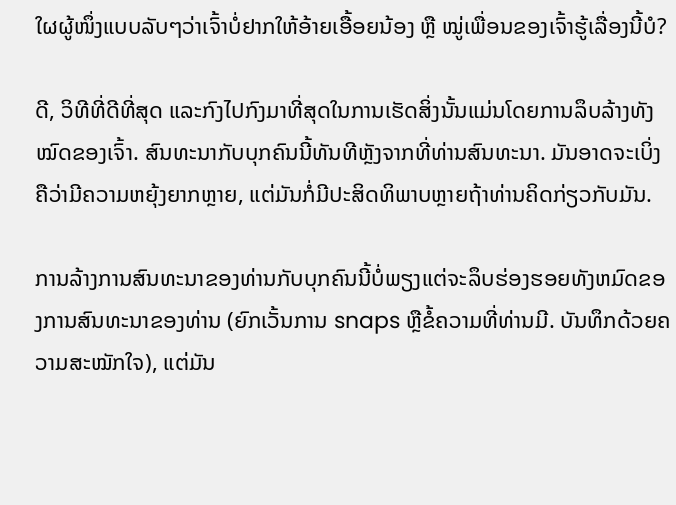ໃຜຜູ້ໜຶ່ງແບບລັບໆວ່າເຈົ້າບໍ່ຢາກໃຫ້ອ້າຍເອື້ອຍນ້ອງ ຫຼື ໝູ່ເພື່ອນຂອງເຈົ້າຮູ້ເລື່ອງນີ້ບໍ?

ດີ, ວິທີທີ່ດີທີ່ສຸດ ແລະກົງໄປກົງມາທີ່ສຸດໃນການເຮັດສິ່ງນັ້ນແມ່ນໂດຍການລຶບລ້າງທັງໝົດຂອງເຈົ້າ. ສົນທະນາກັບບຸກຄົນນີ້ທັນທີຫຼັງຈາກທີ່ທ່ານສົນທະນາ. ມັນອາດຈະເບິ່ງຄືວ່າມີຄວາມຫຍຸ້ງຍາກຫຼາຍ, ແຕ່ມັນກໍ່ມີປະສິດທິພາບຫຼາຍຖ້າທ່ານຄິດກ່ຽວກັບມັນ.

ການລ້າງການສົນທະນາຂອງທ່ານກັບບຸກຄົນນີ້ບໍ່ພຽງແຕ່ຈະລຶບຮ່ອງຮອຍທັງຫມົດຂອງການສົນທະນາຂອງທ່ານ (ຍົກເວັ້ນການ snaps ຫຼືຂໍ້ຄວາມທີ່ທ່ານມີ. ບັນທຶກດ້ວຍຄວາມສະໝັກໃຈ), ແຕ່ມັນ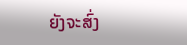ຍັງຈະສົ່ງ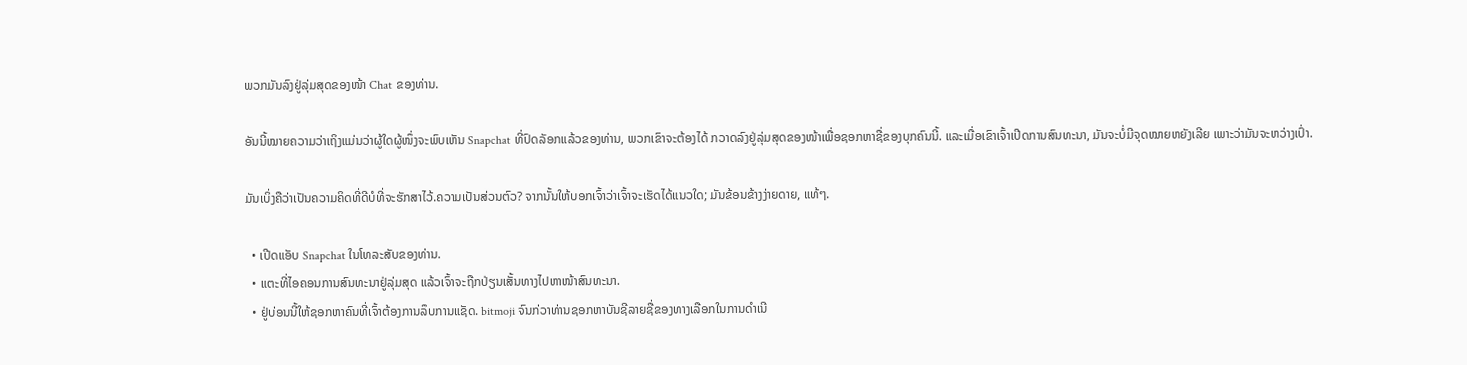ພວກມັນລົງຢູ່ລຸ່ມສຸດຂອງໜ້າ Chat ຂອງທ່ານ.

ອັນນີ້ໝາຍຄວາມວ່າເຖິງແມ່ນວ່າຜູ້ໃດຜູ້ໜຶ່ງຈະພົບເຫັນ Snapchat ທີ່ປົດລັອກແລ້ວຂອງທ່ານ, ພວກເຂົາຈະຕ້ອງໄດ້ ກວາດລົງຢູ່ລຸ່ມສຸດຂອງໜ້າເພື່ອຊອກຫາຊື່ຂອງບຸກຄົນນີ້. ແລະເມື່ອເຂົາເຈົ້າເປີດການສົນທະນາ, ມັນຈະບໍ່ມີຈຸດໝາຍຫຍັງເລີຍ ເພາະວ່າມັນຈະຫວ່າງເປົ່າ.

ມັນເບິ່ງຄືວ່າເປັນຄວາມຄິດທີ່ດີບໍທີ່ຈະຮັກສາໄວ້.ຄວາມເປັນສ່ວນຕົວ? ຈາກນັ້ນໃຫ້ບອກເຈົ້າວ່າເຈົ້າຈະເຮັດໄດ້ແນວໃດ; ມັນຂ້ອນຂ້າງງ່າຍດາຍ, ແທ້ໆ.

  • ເປີດແອັບ Snapchat ໃນໂທລະສັບຂອງທ່ານ.
  • ແຕະທີ່ໄອຄອນການສົນທະນາຢູ່ລຸ່ມສຸດ ແລ້ວເຈົ້າຈະຖືກປ່ຽນເສັ້ນທາງໄປຫາໜ້າສົນທະນາ.
  • ຢູ່ບ່ອນນີ້ໃຫ້ຊອກຫາຄົນທີ່ເຈົ້າຕ້ອງການລຶບການແຊັດ. bitmoji ຈົນກ່ວາທ່ານຊອກຫາບັນຊີລາຍຊື່ຂອງທາງເລືອກໃນການດໍາເນີ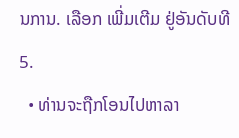ນການ. ເລືອກ ເພີ່ມເຕີມ ຢູ່ອັນດັບທີ 5.
  • ທ່ານຈະຖືກໂອນໄປຫາລາ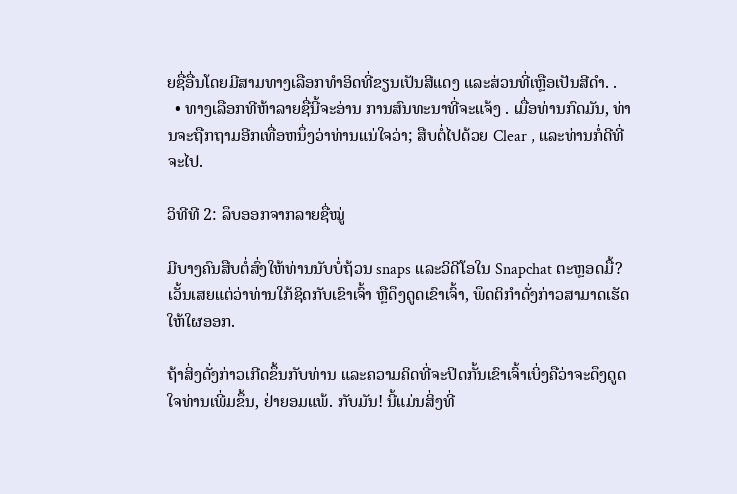ຍຊື່ອື່ນໂດຍມີສາມທາງເລືອກທຳອິດທີ່ຂຽນເປັນສີແດງ ແລະສ່ວນທີ່ເຫຼືອເປັນສີດຳ. .
  • ທາງເລືອກທີຫ້າລາຍຊື່ນີ້ຈະອ່ານ ການສົນທະນາທີ່ຈະແຈ້ງ . ເມື່ອທ່ານກົດມັນ, ທ່ານຈະຖືກຖາມອີກເທື່ອຫນຶ່ງວ່າທ່ານແນ່ໃຈວ່າ; ສືບຕໍ່ໄປດ້ວຍ Clear , ແລະທ່ານກໍ່ດີທີ່ຈະໄປ.

ວິທີທີ 2: ລຶບອອກຈາກລາຍຊື່ໝູ່

ມີບາງຄົນສືບຕໍ່ສົ່ງໃຫ້ທ່ານນັບບໍ່ຖ້ວນ snaps ແລະວິດີໂອໃນ Snapchat ຕະຫຼອດມື້? ເວັ້ນເສຍແຕ່ວ່າທ່ານໃກ້ຊິດກັບເຂົາເຈົ້າ ຫຼືດຶງດູດເຂົາເຈົ້າ, ພຶດຕິກໍາດັ່ງກ່າວສາມາດເຮັດໃຫ້ໃຜອອກ.

ຖ້າສິ່ງດັ່ງກ່າວເກີດຂຶ້ນກັບທ່ານ ແລະຄວາມຄິດທີ່ຈະປິດກັ້ນເຂົາເຈົ້າເບິ່ງຄືວ່າຈະດຶງດູດໃຈທ່ານເພີ່ມຂຶ້ນ, ຢ່າຍອມແພ້. ກັບມັນ! ນີ້ແມ່ນສິ່ງທີ່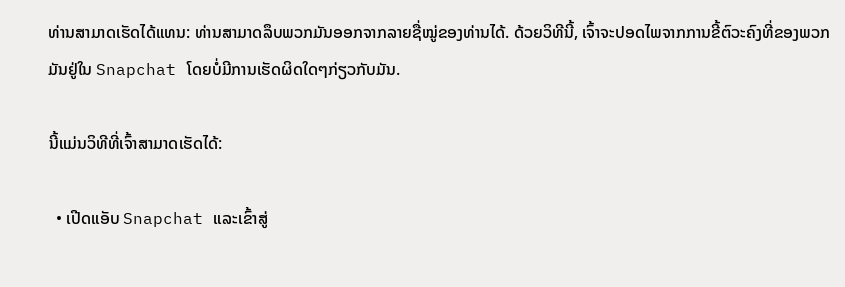ທ່ານສາມາດເຮັດໄດ້ແທນ: ທ່ານສາມາດລຶບພວກມັນອອກຈາກລາຍຊື່ໝູ່ຂອງທ່ານໄດ້. ດ້ວຍວິທີນີ້, ເຈົ້າຈະປອດໄພຈາກການຂີ້ຕົວະຄົງທີ່ຂອງພວກມັນຢູ່ໃນ Snapchat ໂດຍບໍ່ມີການເຮັດຜິດໃດໆກ່ຽວກັບມັນ.

ນີ້ແມ່ນວິທີທີ່ເຈົ້າສາມາດເຮັດໄດ້:

  • ເປີດແອັບ Snapchat ແລະເຂົ້າສູ່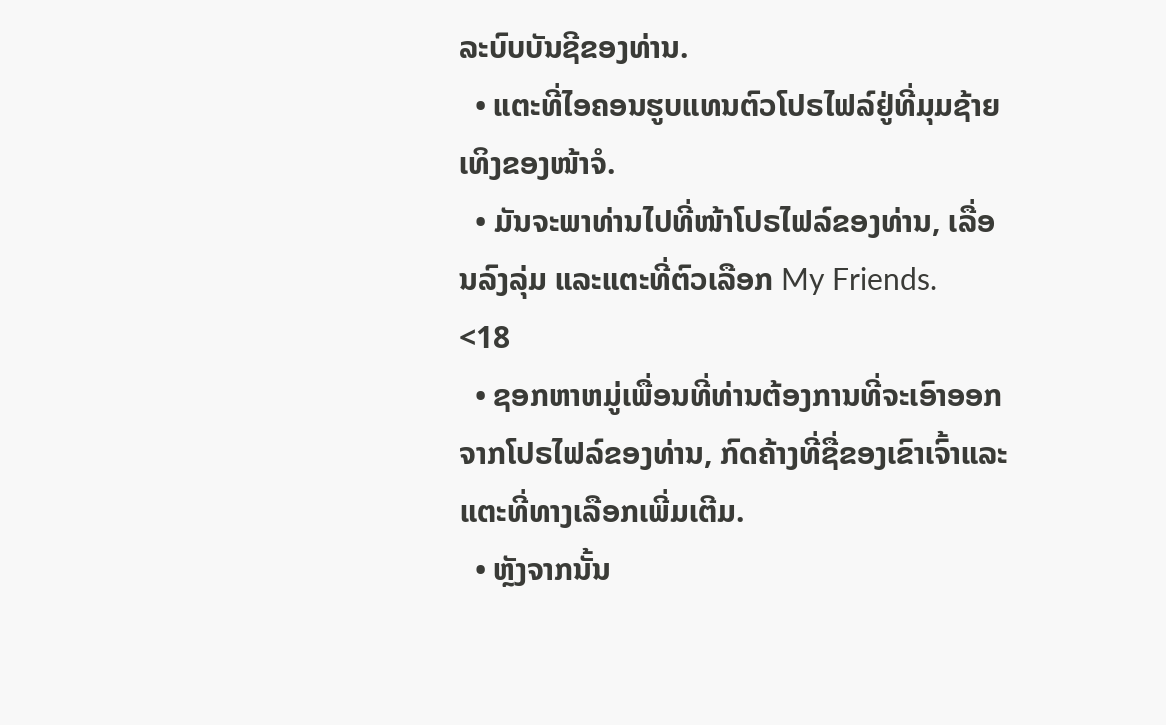ລະບົບບັນຊີຂອງທ່ານ.
  • ແຕະທີ່ໄອຄອນຮູບແທນຕົວໂປຣໄຟລ໌ຢູ່ທີ່ມຸມຊ້າຍເທິງຂອງໜ້າຈໍ.
  • ມັນຈະພາທ່ານໄປທີ່ໜ້າໂປຣໄຟລ໌ຂອງທ່ານ, ເລື່ອນລົງລຸ່ມ ແລະແຕະທີ່ຕົວເລືອກ My Friends.
<18
  • ຊອກຫາຫມູ່ເພື່ອນທີ່ທ່ານຕ້ອງການທີ່ຈະເອົາອອກຈາກໂປຣໄຟລ໌ຂອງທ່ານ, ກົດຄ້າງທີ່ຊື່ຂອງເຂົາເຈົ້າແລະແຕະທີ່ທາງເລືອກເພີ່ມເຕີມ.
  • ຫຼັງຈາກນັ້ນ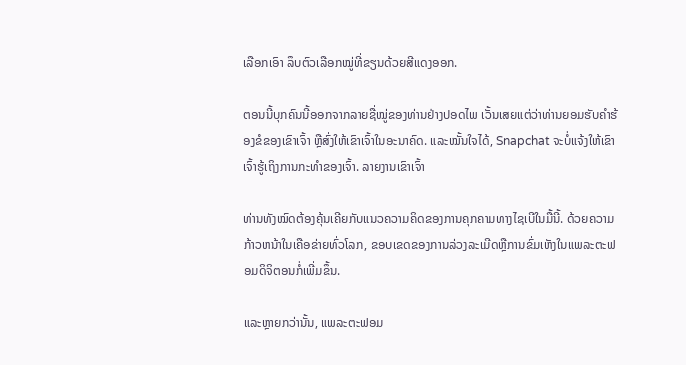ເລືອກເອົາ ລຶບຕົວເລືອກໝູ່ທີ່ຂຽນດ້ວຍສີແດງອອກ.

ຕອນນີ້ບຸກຄົນນີ້ອອກຈາກລາຍຊື່ໝູ່ຂອງທ່ານຢ່າງປອດໄພ ເວັ້ນເສຍແຕ່ວ່າທ່ານຍອມຮັບຄຳຮ້ອງຂໍຂອງເຂົາເຈົ້າ ຫຼືສົ່ງໃຫ້ເຂົາເຈົ້າໃນອະນາຄົດ. ແລະໝັ້ນໃຈໄດ້, Snapchat ຈະບໍ່ແຈ້ງໃຫ້ເຂົາເຈົ້າຮູ້ເຖິງການກະທໍາຂອງເຈົ້າ. ລາຍງານເຂົາເຈົ້າ

ທ່ານທັງໝົດຕ້ອງຄຸ້ນເຄີຍກັບແນວຄວາມຄິດຂອງການຄຸກຄາມທາງໄຊເບີໃນມື້ນີ້. ດ້ວຍຄວາມກ້າວຫນ້າໃນເຄືອຂ່າຍທົ່ວໂລກ, ຂອບເຂດຂອງການລ່ວງລະເມີດຫຼືການຂົ່ມເຫັງໃນແພລະຕະຟອມດິຈິຕອນກໍ່ເພີ່ມຂຶ້ນ.

ແລະຫຼາຍກວ່ານັ້ນ, ແພລະຕະຟອມ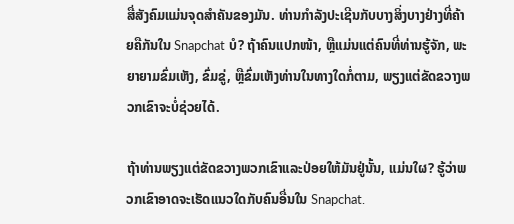ສື່ສັງຄົມແມ່ນຈຸດສໍາຄັນຂອງມັນ. ທ່ານກໍາລັງປະເຊີນກັບບາງສິ່ງບາງຢ່າງທີ່ຄ້າຍຄືກັນໃນ Snapchat ບໍ? ຖ້າຄົນແປກໜ້າ, ຫຼືແມ່ນແຕ່ຄົນທີ່ທ່ານຮູ້ຈັກ, ພະຍາຍາມຂົ່ມເຫັງ, ຂົ່ມຂູ່, ຫຼືຂົ່ມເຫັງທ່ານໃນທາງໃດກໍ່ຕາມ, ພຽງແຕ່ຂັດຂວາງພວກເຂົາຈະບໍ່ຊ່ວຍໄດ້.

ຖ້າທ່ານພຽງແຕ່ຂັດຂວາງພວກເຂົາແລະປ່ອຍໃຫ້ມັນຢູ່ນັ້ນ, ແມ່ນໃຜ? ຮູ້ວ່າພວກເຂົາອາດຈະເຮັດແນວໃດກັບຄົນອື່ນໃນ Snapchat.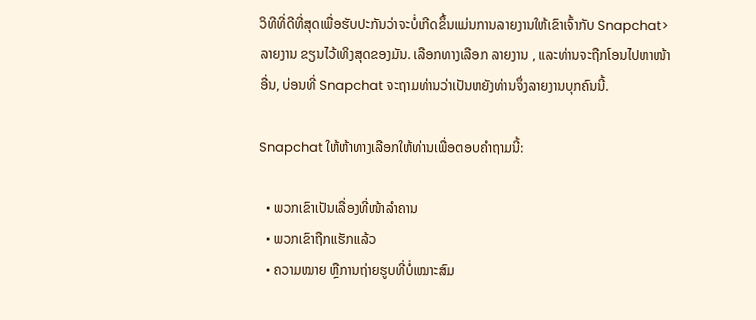ວິທີທີ່ດີທີ່ສຸດເພື່ອຮັບປະກັນວ່າຈະບໍ່ເກີດຂຶ້ນແມ່ນການລາຍງານໃຫ້ເຂົາເຈົ້າກັບ Snapchat>ລາຍງານ ຂຽນໄວ້ເທິງສຸດຂອງມັນ. ເລືອກທາງເລືອກ ລາຍງານ , ແລະທ່ານຈະຖືກໂອນໄປຫາໜ້າອື່ນ, ບ່ອນທີ່ Snapchat ຈະຖາມທ່ານວ່າເປັນຫຍັງທ່ານຈຶ່ງລາຍງານບຸກຄົນນີ້.

Snapchat ໃຫ້ຫ້າທາງເລືອກໃຫ້ທ່ານເພື່ອຕອບຄໍາຖາມນີ້:

  • ພວກເຂົາເປັນເລື່ອງທີ່ໜ້າລຳຄານ
  • ພວກເຂົາຖືກແຮັກແລ້ວ
  • ຄວາມໝາຍ ຫຼືການຖ່າຍຮູບທີ່ບໍ່ເໝາະສົມ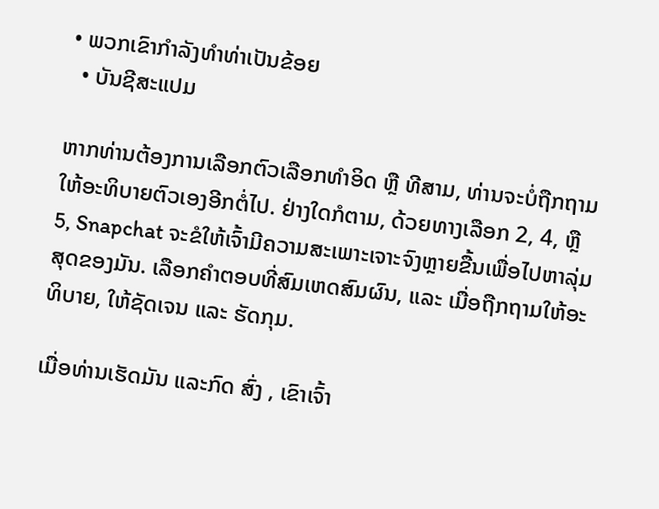• ພວກເຂົາກຳລັງທຳທ່າເປັນຂ້ອຍ
  • ບັນຊີສະແປມ

ຫາກທ່ານຕ້ອງການເລືອກຕົວເລືອກທຳອິດ ຫຼື ທີສາມ, ທ່ານຈະບໍ່ຖືກຖາມໃຫ້ອະທິບາຍຕົວເອງອີກຕໍ່ໄປ. ຢ່າງໃດກໍຕາມ, ດ້ວຍທາງເລືອກ 2, 4, ຫຼື 5, Snapchat ຈະຂໍໃຫ້ເຈົ້າມີຄວາມສະເພາະເຈາະຈົງຫຼາຍຂື້ນເພື່ອໄປຫາລຸ່ມສຸດຂອງມັນ. ເລືອກຄຳຕອບທີ່ສົມເຫດສົມຜົນ, ແລະ ເມື່ອຖືກຖາມໃຫ້ອະທິບາຍ, ໃຫ້ຊັດເຈນ ແລະ ຮັດກຸມ.

ເມື່ອທ່ານເຮັດມັນ ແລະກົດ ສົ່ງ , ເຂົາເຈົ້າ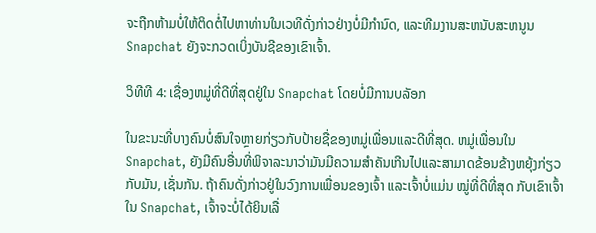ຈະຖືກຫ້າມບໍ່ໃຫ້ຕິດຕໍ່ໄປຫາທ່ານໃນເວທີດັ່ງກ່າວຢ່າງບໍ່ມີກຳນົດ, ແລະທີມງານສະຫນັບສະຫນູນ Snapchat ຍັງຈະກວດເບິ່ງບັນຊີຂອງເຂົາເຈົ້າ.

ວິທີທີ 4: ເຊື່ອງຫມູ່ທີ່ດີທີ່ສຸດຢູ່ໃນ Snapchat ໂດຍບໍ່ມີການບລັອກ

ໃນຂະນະທີ່ບາງຄົນບໍ່ສົນໃຈຫຼາຍກ່ຽວກັບປ້າຍຊື່ຂອງຫມູ່ເພື່ອນແລະດີທີ່ສຸດ. ຫມູ່ເພື່ອນໃນ Snapchat, ຍັງມີຄົນອື່ນທີ່ພິຈາລະນາວ່າມັນມີຄວາມສໍາຄັນເກີນໄປແລະສາມາດຂ້ອນຂ້າງຫຍຸ້ງກ່ຽວກັບມັນ, ເຊັ່ນກັນ. ຖ້າຄົນດັ່ງກ່າວຢູ່ໃນວົງການເພື່ອນຂອງເຈົ້າ ແລະເຈົ້າບໍ່ແມ່ນ ໝູ່ທີ່ດີທີ່ສຸດ ກັບເຂົາເຈົ້າໃນ Snapchat, ເຈົ້າຈະບໍ່ໄດ້ຍິນເລື່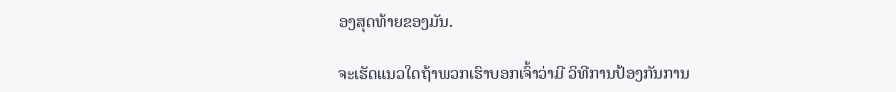ອງສຸດທ້າຍຂອງມັນ.

ຈະເຮັດແນວໃດຖ້າພວກເຮົາບອກເຈົ້າວ່າມີ ວິທີການປ້ອງກັນການ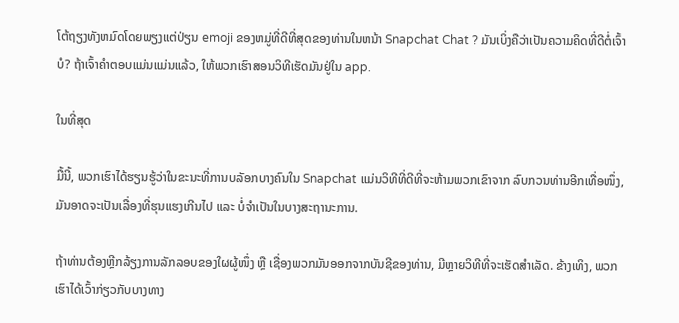ໂຕ້ຖຽງທັງຫມົດໂດຍພຽງແຕ່ປ່ຽນ emoji ຂອງຫມູ່ທີ່ດີທີ່ສຸດຂອງທ່ານໃນຫນ້າ Snapchat Chat ? ມັນເບິ່ງຄືວ່າເປັນຄວາມຄິດທີ່ດີຕໍ່ເຈົ້າບໍ? ຖ້າເຈົ້າຄໍາຕອບແມ່ນແມ່ນແລ້ວ, ໃຫ້ພວກເຮົາສອນວິທີເຮັດມັນຢູ່ໃນ app.

ໃນທີ່ສຸດ

ມື້ນີ້, ພວກເຮົາໄດ້ຮຽນຮູ້ວ່າໃນຂະນະທີ່ການບລັອກບາງຄົນໃນ Snapchat ແມ່ນວິທີທີ່ດີທີ່ຈະຫ້າມພວກເຂົາຈາກ ລົບກວນທ່ານອີກເທື່ອໜຶ່ງ, ມັນອາດຈະເປັນເລື່ອງທີ່ຮຸນແຮງເກີນໄປ ແລະ ບໍ່ຈຳເປັນໃນບາງສະຖານະການ.

ຖ້າທ່ານຕ້ອງຫຼີກລ້ຽງການລັກລອບຂອງໃຜຜູ້ໜຶ່ງ ຫຼື ເຊື່ອງພວກມັນອອກຈາກບັນຊີຂອງທ່ານ, ມີຫຼາຍວິທີທີ່ຈະເຮັດສຳເລັດ. ຂ້າງເທິງ, ພວກເຮົາໄດ້ເວົ້າກ່ຽວກັບບາງທາງ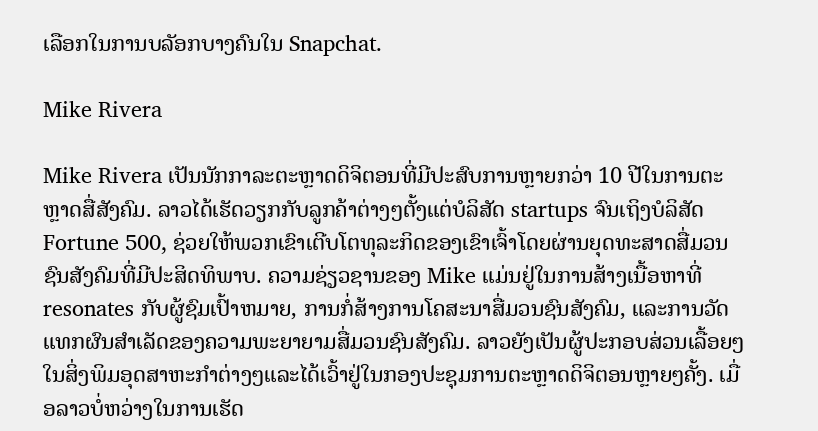ເລືອກໃນການບລັອກບາງຄົນໃນ Snapchat.

Mike Rivera

Mike Rivera ເປັນນັກກາລະຕະຫຼາດດິຈິຕອນທີ່ມີປະສົບການຫຼາຍກວ່າ 10 ປີໃນການຕະຫຼາດສື່ສັງຄົມ. ລາວໄດ້ເຮັດວຽກກັບລູກຄ້າຕ່າງໆຕັ້ງແຕ່ບໍລິສັດ startups ຈົນເຖິງບໍລິສັດ Fortune 500, ຊ່ວຍໃຫ້ພວກເຂົາເຕີບໂຕທຸລະກິດຂອງເຂົາເຈົ້າໂດຍຜ່ານຍຸດທະສາດສື່ມວນຊົນສັງຄົມທີ່ມີປະສິດທິພາບ. ຄວາມຊ່ຽວຊານຂອງ Mike ແມ່ນຢູ່ໃນການສ້າງເນື້ອຫາທີ່ resonates ກັບຜູ້ຊົມເປົ້າຫມາຍ, ການກໍ່ສ້າງການໂຄສະນາສື່ມວນຊົນສັງຄົມ, ແລະການວັດແທກຜົນສໍາເລັດຂອງຄວາມພະຍາຍາມສື່ມວນຊົນສັງຄົມ. ລາວຍັງເປັນຜູ້ປະກອບສ່ວນເລື້ອຍໆໃນສິ່ງພິມອຸດສາຫະກໍາຕ່າງໆແລະໄດ້ເວົ້າຢູ່ໃນກອງປະຊຸມການຕະຫຼາດດິຈິຕອນຫຼາຍໆຄັ້ງ. ເມື່ອລາວບໍ່ຫວ່າງໃນການເຮັດ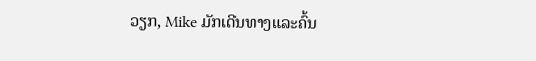ວຽກ, Mike ມັກເດີນທາງແລະຄົ້ນ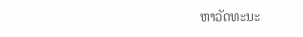ຫາວັດທະນະ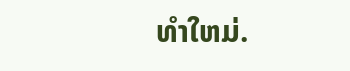ທໍາໃຫມ່.